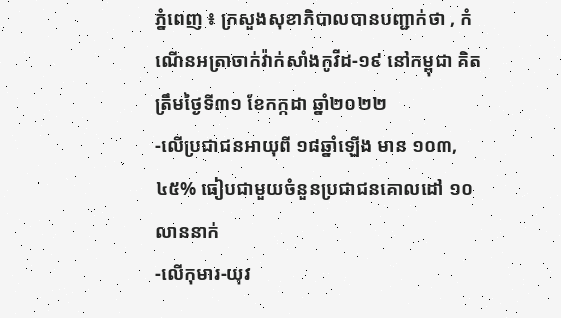ភ្នំពេញ ៖ ក្រសួងសុខាភិបាលបានបញ្ជាក់ថា , កំណេីនអត្រាចាក់វ៉ាក់សាំងកូវីដ-១៩ នៅកម្ពុជា គិតត្រឹមថ្ងៃទី៣១ ខែកក្កដា ឆ្នាំ២០២២
-លើប្រជាជនអាយុពី ១៨ឆ្នាំឡើង មាន ១០៣,៤៥% ធៀបជាមួយចំនួនប្រជាជនគោលដៅ ១០លាននាក់
-លើកុមារ-យុវ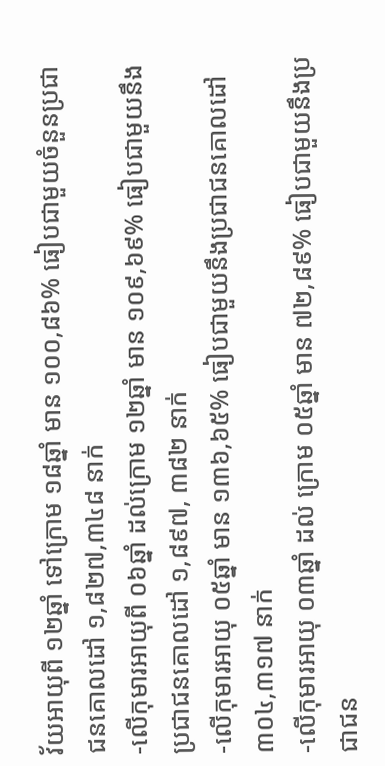វ័យអាយុពី ១២ឆ្នាំ ទៅក្រោម ១៨ឆ្នាំ មាន ១០០,៨៦% ធៀបជាមួយចំនួនប្រជាជនគោលដៅ ១,៨២៧,៣៤៨ នាក់
-លើកុមារអាយុពី ០៦ឆ្នាំ ដល់ក្រោម ១២ឆ្នាំ មាន ១០៩,៦៩% ធៀបជាមួយនឹងប្រជាជនគោលដៅ ១,៨៩៧, ៣៨២ នាក់
-លើកុមារអាយុ ០៥ឆ្នាំ មាន ១៣៦,៦៥% ធៀបជាមួយនឹងប្រជាជនគោលដៅ ៣០៤,៣១៧ នាក់
-លើកុមារអាយុ ០៣ឆ្នាំ ដល់ ក្រោម ០៥ឆ្នាំ មាន ៧២,៨៩% ធៀបជាមួយនឹងប្រជាជន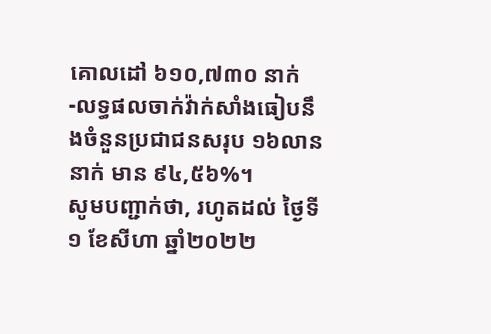គោលដៅ ៦១០,៧៣០ នាក់
-លទ្ធផលចាក់វ៉ាក់សាំងធៀបនឹងចំនួនប្រជាជនសរុប ១៦លាន នាក់ មាន ៩៤,៥៦%។
សូមបញ្ជាក់ថា, រហូតដល់ ថ្ងៃទី ១ ខែសីហា ឆ្នាំ២០២២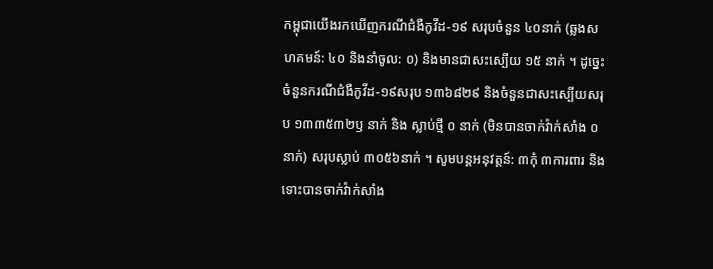កម្ពុជាយេីងរកឃេីញករណីជំងឺកូវីដ-១៩ សរុបចំនួន ៤០នាក់ (ឆ្លងសហគមន៍: ៤០ និងនាំចូល: ០) និងមានជាសះស្បេីយ ១៥ នាក់ ។ ដូច្នេះចំនួនករណីជំងឺកូវីដ-១៩សរុប ១៣៦៨២៩ និងចំនួនជាសះស្បេីយសរុប ១៣៣៥៣២ឫ នាក់ និង ស្លាប់ថ្មី ០ នាក់ (មិនបានចាក់វ៉ាក់សាំង ០នាក់) សរុបស្លាប់ ៣០៥៦នាក់ ។ សូមបន្តអនុវត្តន៍: ៣កុំ ៣ការពារ និងទោះបានចាក់វ៉ាក់សាំង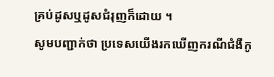គ្រប់ដូសឬដូសជំរុញក៏ដោយ ។
សូមបញ្ជាក់ថា ប្រទេសយេីងរកឃេីញករណីជំងឺកូ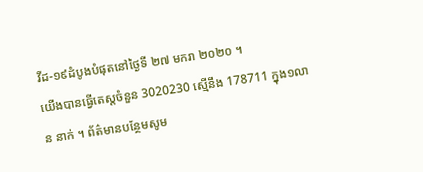វីដ-១៩ដំបូងបំផុតនៅថ្ងៃទី ២៧ មករា ២០២០ ។
យេីងបានធ្វេីតេស្តចំនួន 3020230 ស្មេីនឹង 178711 ក្នុង១លាន នាក់ ។ ព័ត៌មានបន្ថែមសូម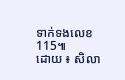ទាក់ទងលេខ 115៕
ដោយ ៖ សិលា